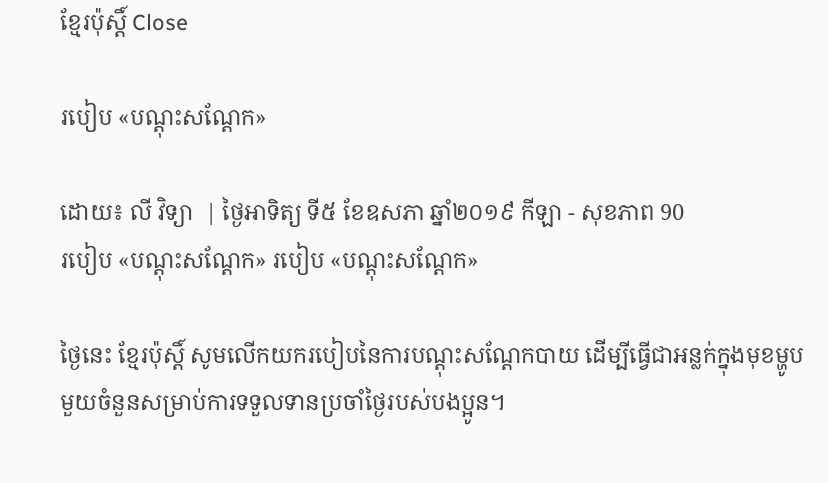ខ្មែរប៉ុស្ដិ៍ Close

របៀប «បណ្តុះសណ្តែក»

ដោយ៖ លី វិទ្យា  | ថ្ងៃអាទិត្យ ទី៥ ខែឧសភា ឆ្នាំ២០១៩ កីឡា - សុខភាព 90
របៀប «បណ្តុះសណ្តែក» របៀប «បណ្តុះសណ្តែក»

ថ្ងៃនេះ ខ្មែរប៉ុស្តិ៍ សូមលើកយករបៀបនៃការបណ្ដុះសណ្ដែកបាយ ដើម្បីធ្វើជាអន្លក់ក្នុងមុខម្ហូបមួយចំនួនសម្រាប់ការទទួលទានប្រចាំថ្ងៃរបស់បងប្អូន។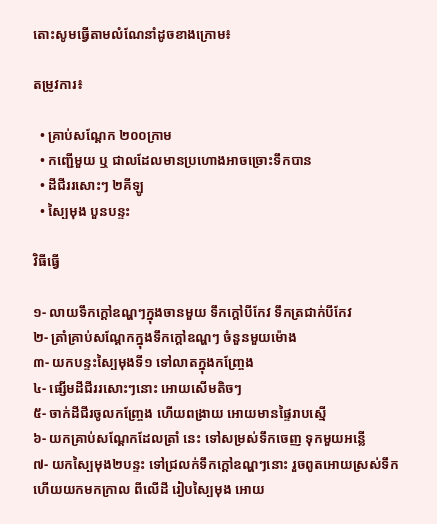តោះសូមធ្វើតាមលំណែនាំដូចខាងក្រោម៖

តម្រូវការ៖

  • គ្រាប់សណ្តែក ២០០ក្រាម
  • កញ្ជើមួយ ឬ ជាលដែលមានប្រហោងអាចច្រោះទឹកបាន
  • ដីជីររសោះៗ ២គីឡូ
  • ស្បៃមុង បួនបន្ទះ

វិធីធ្វើ

១- លាយទឹកក្តៅឧណ្ហៗក្នុងចានមួយ ទឹកក្តៅបីកែវ ទឹកត្រជាក់បីកែវ
២- ត្រាំគ្រាប់សណ្តែកក្នុងទឹកក្តៅឧណ្ហៗ ចំនួនមួយម៉ោង
៣- យកបន្ទះស្បៃមុងទី១ ទៅលាតក្នុងកញ្ច្រែង
៤- ផ្សើមដីជីររសោះៗនោះ អោយសើមតិចៗ
៥- ចាក់ដីជីរចូលកញ្ច្រែង ហើយពង្រាយ អោយមានផ្ទៃរាបស្មើ
៦- យកគ្រាប់សណ្តែកដែលត្រាំ នេះ ទៅសម្រស់ទឹកចេញ ទុកមួយអន្លើ
៧- យកស្បៃមុង២បន្ទះ ទៅជ្រលក់ទឹកក្តៅឧណ្ហៗនោះ រួចពូតអោយស្រស់ទឹក ហើយយកមកក្រាល ពីលើដី រៀបស្បៃមុង អោយ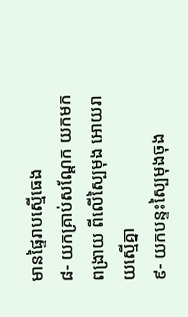មានផ្ទៃរាបស្មើធេង
៨- យកគ្រាប់សណ្តែក យកមកពង្រាយ ពីលើស្បៃមុង អោយរាយស្មើគ្នា
៩- យកបន្ទះស្បៃមុងចុង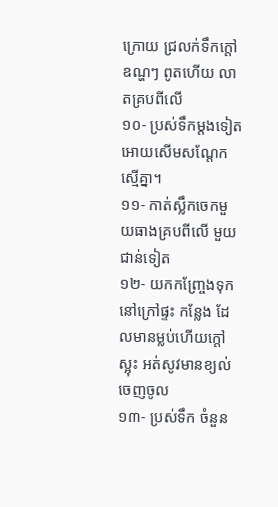ក្រោយ ជ្រលក់ទឹកក្តៅឧណ្ហៗ ពូតហើយ លាតគ្របពីលើ
១០- ប្រស់ទឹកម្តងទៀត អោយសើមសណ្តែកស្មើគ្នា។
១១- កាត់ស្លឹកចេកមួយធាងគ្របពីលើ មួយជាន់ទៀត
១២- យកកញ្ច្រែងទុកនៅក្រៅផ្ទះ កន្លែង ដែលមានម្លប់ហើយក្តៅស្អុះ អត់សូវមានខ្យល់ចេញចូល
១៣- ប្រស់ទឹក ចំនួន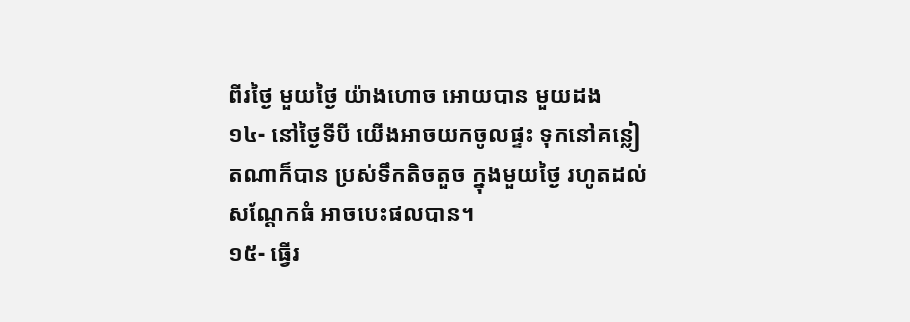ពីរថ្ងៃ មួយថ្ងៃ យ៉ាងហោច អោយបាន មួយដង
១៤- នៅថ្ងៃទីបី យើងអាចយកចូលផ្ទះ ទុកនៅគន្លៀតណាក៏បាន ប្រស់ទឹកតិចតួច ក្នុងមួយថ្ងៃ រហូតដល់សណ្តែកធំ អាចបេះផលបាន។
១៥- ធ្វើរ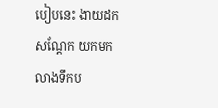បៀបនេះ ងាយដកសណ្តែក យកមកលាងទឹកប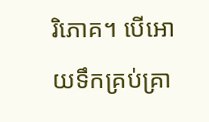រិភោគ។ បើអោយទឹកគ្រប់គ្រា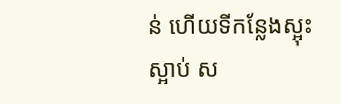ន់ ហើយទីកន្លែងស្អុះស្អាប់ ស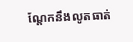ណ្តែកនឹងលូតធាត់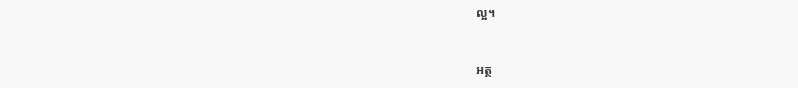ល្អ។



អត្ថ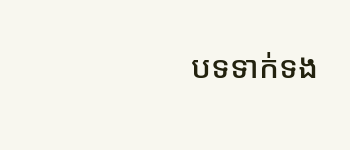បទទាក់ទង